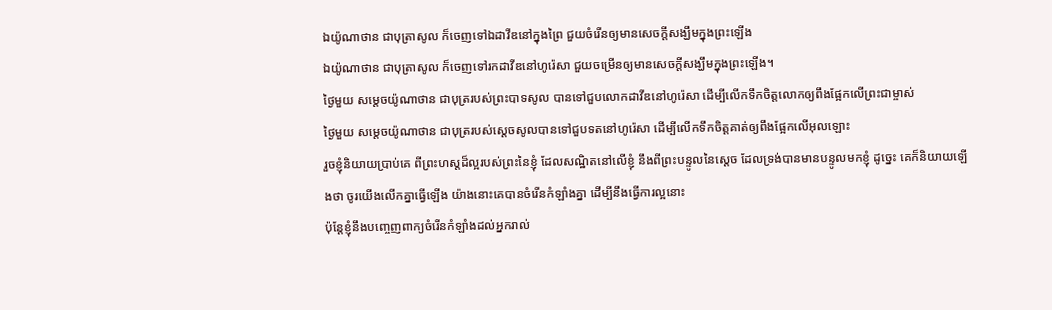ឯយ៉ូណាថាន ជាបុត្រាសូល ក៏ចេញទៅឯដាវីឌនៅក្នុងព្រៃ ជួយចំរើនឲ្យមានសេចក្ដីសង្ឃឹមក្នុងព្រះឡើង
ឯយ៉ូណាថាន ជាបុត្រាសូល ក៏ចេញទៅរកដាវីឌនៅហូរ៉េសា ជួយចម្រើនឲ្យមានសេចក្ដីសង្ឃឹមក្នុងព្រះឡើង។
ថ្ងៃមួយ សម្ដេចយ៉ូណាថាន ជាបុត្ររបស់ព្រះបាទសូល បានទៅជួបលោកដាវីឌនៅហូរ៉េសា ដើម្បីលើកទឹកចិត្តលោកឲ្យពឹងផ្អែកលើព្រះជាម្ចាស់
ថ្ងៃមួយ សម្តេចយ៉ូណាថាន ជាបុត្ររបស់ស្តេចសូលបានទៅជួបទតនៅហូរ៉េសា ដើម្បីលើកទឹកចិត្តគាត់ឲ្យពឹងផ្អែកលើអុលឡោះ
រួចខ្ញុំនិយាយប្រាប់គេ ពីព្រះហស្តដ៏ល្អរបស់ព្រះនៃខ្ញុំ ដែលសណ្ឋិតនៅលើខ្ញុំ នឹងពីព្រះបន្ទូលនៃស្តេច ដែលទ្រង់បានមានបន្ទូលមកខ្ញុំ ដូច្នេះ គេក៏និយាយឡើងថា ចូរយើងលើកគ្នាធ្វើឡើង យ៉ាងនោះគេបានចំរើនកំឡាំងគ្នា ដើម្បីនឹងធ្វើការល្អនោះ
ប៉ុន្តែខ្ញុំនឹងបញ្ចេញពាក្យចំរើនកំឡាំងដល់អ្នករាល់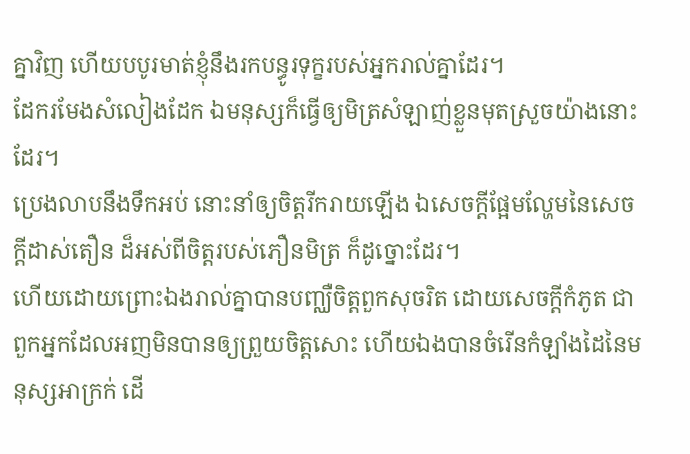គ្នាវិញ ហើយបបូរមាត់ខ្ញុំនឹងរកបន្ធូរទុក្ខរបស់អ្នករាល់គ្នាដែរ។
ដែករមែងសំលៀងដែក ឯមនុស្សក៏ធ្វើឲ្យមិត្រសំឡាញ់ខ្លួនមុតស្រួចយ៉ាងនោះដែរ។
ប្រេងលាបនឹងទឹកអប់ នោះនាំឲ្យចិត្តរីករាយឡើង ឯសេចក្ដីផ្អែមល្ហែមនៃសេចក្ដីដាស់តឿន ដ៏អស់ពីចិត្តរបស់ភឿនមិត្រ ក៏ដូច្នោះដែរ។
ហើយដោយព្រោះឯងរាល់គ្នាបានបញ្ឈឺចិត្តពួកសុចរិត ដោយសេចក្ដីកំភូត ជាពួកអ្នកដែលអញមិនបានឲ្យព្រួយចិត្តសោះ ហើយឯងបានចំរើនកំឡាំងដៃនៃមនុស្សអាក្រក់ ដើ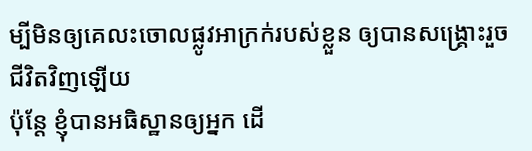ម្បីមិនឲ្យគេលះចោលផ្លូវអាក្រក់របស់ខ្លួន ឲ្យបានសង្គ្រោះរួចជីវិតវិញឡើយ
ប៉ុន្តែ ខ្ញុំបានអធិស្ឋានឲ្យអ្នក ដើ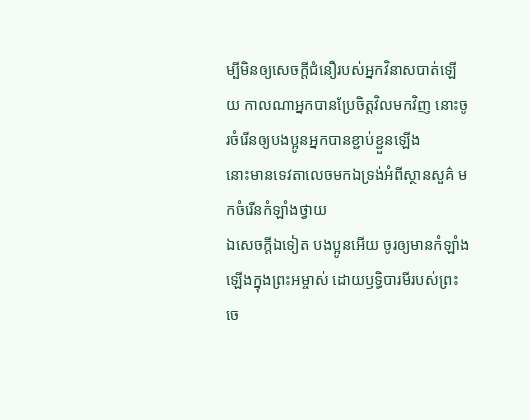ម្បីមិនឲ្យសេចក្ដីជំនឿរបស់អ្នកវិនាសបាត់ឡើយ កាលណាអ្នកបានប្រែចិត្តវិលមកវិញ នោះចូរចំរើនឲ្យបងប្អូនអ្នកបានខ្ជាប់ខ្ជួនឡើង
នោះមានទេវតាលេចមកឯទ្រង់អំពីស្ថានសួគ៌ មកចំរើនកំឡាំងថ្វាយ
ឯសេចក្ដីឯទៀត បងប្អូនអើយ ចូរឲ្យមានកំឡាំងឡើងក្នុងព្រះអម្ចាស់ ដោយឫទ្ធិបារមីរបស់ព្រះចេ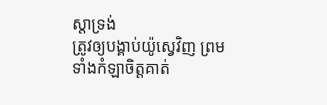ស្តាទ្រង់
ត្រូវឲ្យបង្គាប់យ៉ូស្វេវិញ ព្រមទាំងកំឡាចិត្តគាត់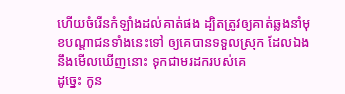ហើយចំរើនកំឡាំងដល់គាត់ផង ដ្បិតត្រូវឲ្យគាត់ឆ្លងនាំមុខបណ្តាជនទាំងនេះទៅ ឲ្យគេបានទទួលស្រុក ដែលឯងនឹងមើលឃើញនោះ ទុកជាមរដករបស់គេ
ដូច្នេះ កូន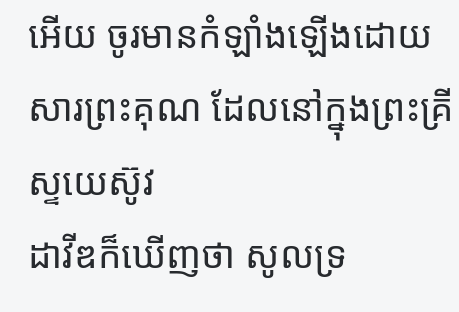អើយ ចូរមានកំឡាំងឡើងដោយសារព្រះគុណ ដែលនៅក្នុងព្រះគ្រីស្ទយេស៊ូវ
ដាវីឌក៏ឃើញថា សូលទ្រ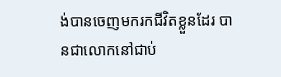ង់បានចេញមករកជីវិតខ្លួនដែរ បានជាលោកនៅជាប់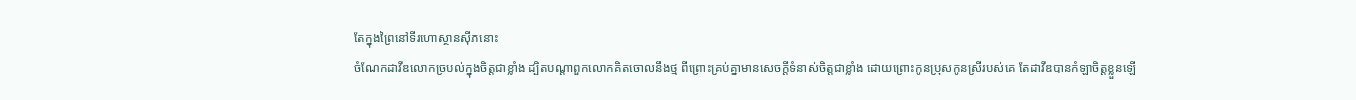តែក្នុងព្រៃនៅទីរហោស្ថានស៊ីភនោះ
ចំណែកដាវីឌលោកច្របល់ក្នុងចិត្តជាខ្លាំង ដ្បិតបណ្តាពួកលោកគិតចោលនឹងថ្ម ពីព្រោះគ្រប់គ្នាមានសេចក្ដីទំនាស់ចិត្តជាខ្លាំង ដោយព្រោះកូនប្រុសកូនស្រីរបស់គេ តែដាវីឌបានកំឡាចិត្តខ្លួនឡើ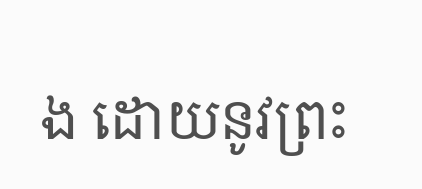ង ដោយនូវព្រះ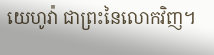យេហូវ៉ា ជាព្រះនៃលោកវិញ។